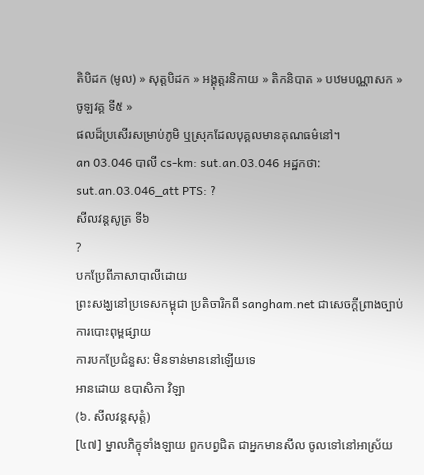តិបិដក (មូល) » សុត្តបិដក » អង្គុត្តរនិកាយ » តិកនិបាត » បឋមបណ្ណាសក » ចូឡវគ្គ ទី៥ »
ផលដ៏ប្រសើរសម្រាប់ភូមិ ឬស្រុកដែលបុគ្គលមានគុណធម៌នៅ។
an 03.046 បាលី cs-km: sut.an.03.046 អដ្ឋកថា: sut.an.03.046_att PTS: ?
សីលវន្តសូត្រ ទី៦
?
បកប្រែពីភាសាបាលីដោយ
ព្រះសង្ឃនៅប្រទេសកម្ពុជា ប្រតិចារិកពី sangham.net ជាសេចក្តីព្រាងច្បាប់ការបោះពុម្ពផ្សាយ
ការបកប្រែជំនួស: មិនទាន់មាននៅឡើយទេ
អានដោយ ឧបាសិកា វិឡា
(៦. សីលវន្តសុត្តំ)
[៤៧] ម្នាលភិក្ខុទាំងឡាយ ពួកបព្វជិត ជាអ្នកមានសីល ចូលទៅនៅអាស្រ័យ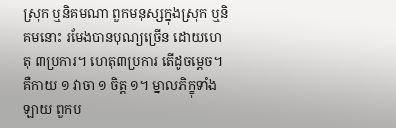ស្រុក ឬនិគមណា ពួកមនុស្សក្នុងស្រុក ឬនិគមនោះ រមែងបានបុណ្យច្រើន ដោយហេតុ ៣ប្រការ។ ហេតុ៣ប្រការ តើដូចម្ដេច។ គឺកាយ ១ វាចា ១ ចិត្ត ១។ ម្នាលភិក្ខុទាំងឡាយ ពួកប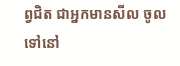ព្វជិត ជាអ្នកមានសីល ចូលទៅនៅ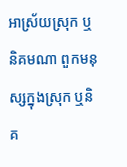អាស្រ័យស្រុក ឬនិគមណា ពួកមនុស្សក្នុងស្រុក ឬនិគ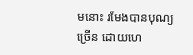មនោះ រមែងបានបុណ្យច្រើន ដោយហេ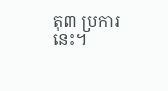តុ៣ ប្រការនេះ។